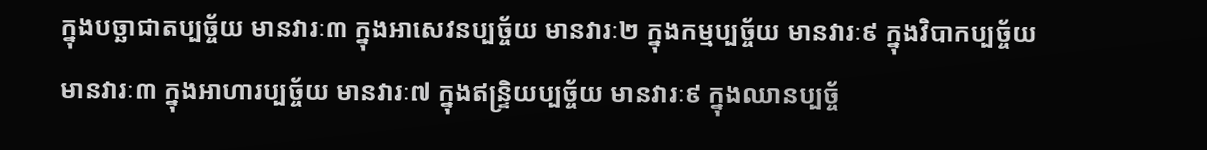ក្នុងបច្ឆាជាតប្បច្ច័យ មានវារៈ៣ ក្នុងអាសេវនប្បច្ច័យ មានវារៈ២ ក្នុងកម្មប្បច្ច័យ មានវារៈ៩ ក្នុងវិបាកប្បច្ច័យ មានវារៈ៣ ក្នុងអាហារប្បច្ច័យ មានវារៈ៧ ក្នុងឥន្រ្ទិយប្បច្ច័យ មានវារៈ៩ ក្នុងឈានប្បច្ច័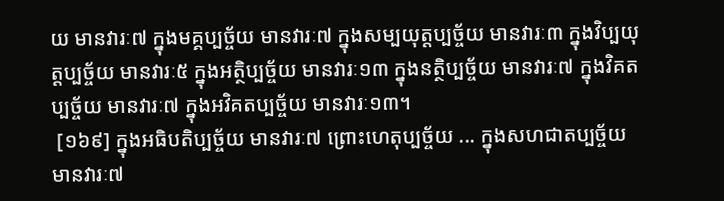យ មានវារៈ៧ ក្នុងមគ្គប្បច្ច័យ មានវារៈ៧ ក្នុងសម្បយុត្តប្បច្ច័យ មានវារៈ៣ ក្នុងវិប្បយុត្តប្បច្ច័យ មានវារៈ៥ ក្នុងអត្ថិប្បច្ច័យ មានវារៈ១៣ ក្នុងនត្ថិប្បច្ច័យ មានវារៈ៧ ក្នុងវិគតប្បច្ច័យ មានវារៈ៧ ក្នុងអវិគតប្បច្ច័យ មានវារៈ១៣។
 [១៦៩] ក្នុងអធិបតិប្បច្ច័យ មានវារៈ៧ ព្រោះហេតុប្បច្ច័យ ... ក្នុងសហជាតប្បច្ច័យ មានវារៈ៧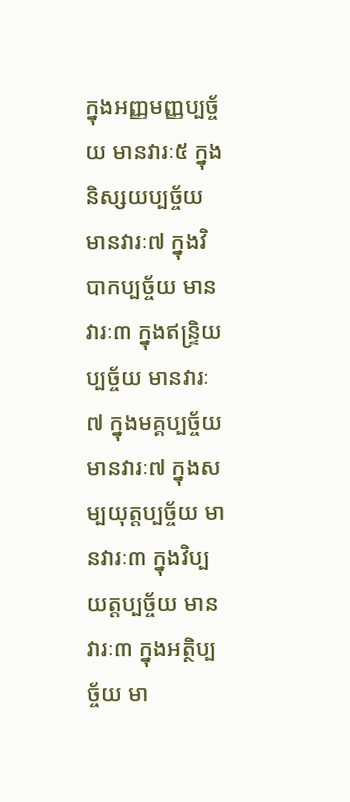ក្នុងអញ្ញមញ្ញប្បច្ច័យ មានវារៈ៥ ក្នុងនិស្សយប្បច្ច័យ មានវារៈ៧ ក្នុងវិបាកប្បច្ច័យ មានវារៈ៣ ក្នុងឥន្រ្ទិយប្បច្ច័យ មានវារៈ៧ ក្នុងមគ្គប្បច្ច័យ មានវារៈ៧ ក្នុងសម្បយុត្តប្បច្ច័យ មានវារៈ៣ ក្នុងវិប្បយត្តប្បច្ច័យ មានវារៈ៣ ក្នុងអត្ថិប្បច្ច័យ មា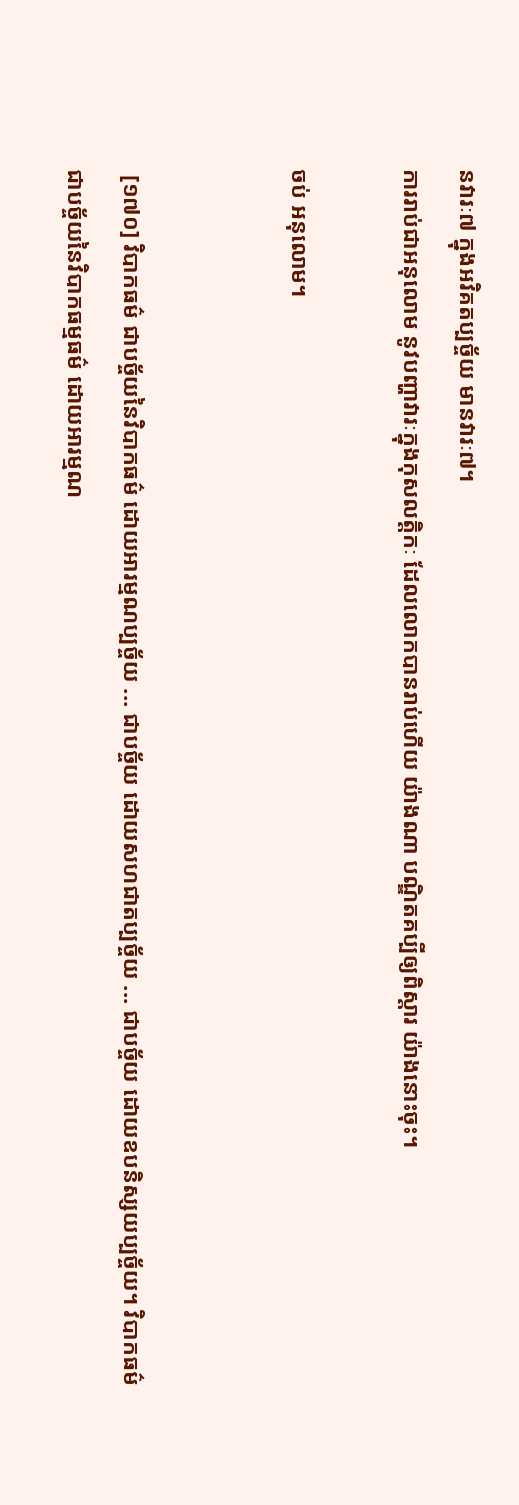នវារៈ៧ ក្នុងអវិគតប្បច្ច័យ មានវារៈ៧។
ការរាប់ជាអនុលោម នូវបញ្ហាវារៈក្នុងកុសលត្តិកៈ ដែលលោកបានរាប់ហើយ យ៉ាងណា បណ្ឌិតគប្បីឲ្យពិស្តារ យ៉ាងនោះចុះ។

ចប់ អនុលោម។


 [១៧០] វិបាកធម៌ ជាបច្ច័យនៃវិបាកធម៌ ដោយអារម្មណប្បច្ច័យ ... ជាបច្ច័យ ដោយសហជាតប្បច្ច័យ ... ជាបច្ច័យ ដោយឧបនិស្សយប្បច្ច័យ។ វិបាកធម៌ ជាបច្ច័យនៃវិបាកធម្មធម៌ ដោយអារម្មណ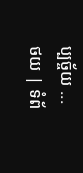ប្បច្ច័យ ...
ថយ | ទំព័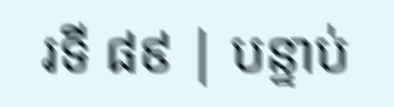រទី ៨៩ | បន្ទាប់